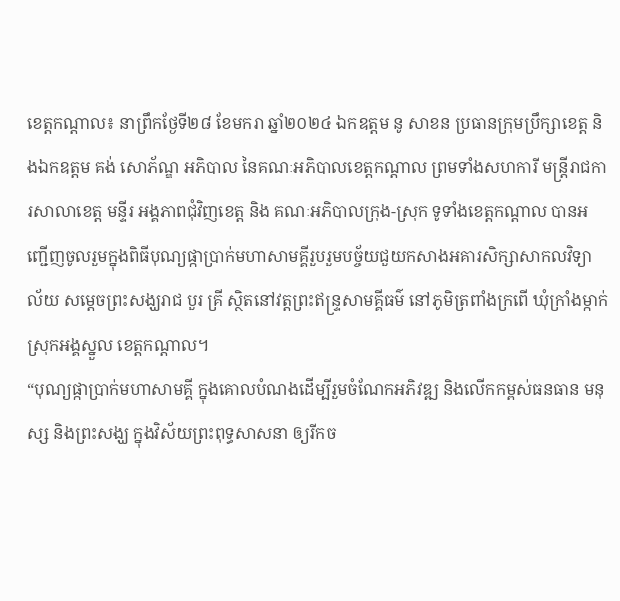ខេត្តកណ្ដាល៖ នាព្រឹកថ្ងែទី២៨ ខែមករា ឆ្នាំ២០២៤ ឯកឧត្ដម នូ សាខន ប្រធានក្រុមប្រឹក្សាខេត្ត និងឯកឧត្តម គង់ សោភ័ណ្ឌ អភិបាល នៃគណៈអភិបាលខេត្តកណ្ដាល ព្រមទាំងសហការី មន្ត្រីរាជការសាលាខេត្ត មន្ទីរ អង្គភាពជុំវិញខេត្ត និង គណៈអភិបាលក្រុង-ស្រុក ទូទាំងខេត្តកណ្តាល បានអញ្ជើញចូលរួមក្នុងពិធីបុណ្យផ្កាប្រាក់មហាសាមគ្គីរួបរួមបច្ច័យជួយកសាងអគារសិក្សាសាកលវិទ្យាល័យ សម្ដេចព្រះសង្ឃរាជ បួរ គ្រី ស្ថិតនៅវត្តព្រះឥន្ទ្រសាមគ្គីធម៌ នៅភូមិត្រពាំងក្រពើ ឃុំក្រាំងម្កាក់ ស្រុកអង្គស្នួល ខេត្តកណ្ដាល។
“បុណ្យផ្កាប្រាក់មហាសាមគ្គី ក្នុងគោលបំណងដើម្បីរួមចំណែកអភិវឌ្ឍ និងលើកកម្ពស់ធនធាន មនុស្ស និងព្រះសង្ឃ ក្នុងវិស័យព្រះពុទ្ធសាសនា ឲ្យរីកច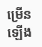ម្រើនឡើង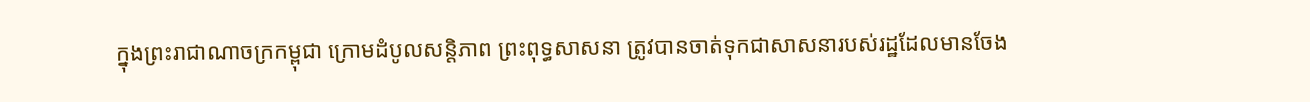ក្នុងព្រះរាជាណាចក្រកម្ពុជា ក្រោមដំបូលសន្តិភាព ព្រះពុទ្ធសាសនា ត្រូវបានចាត់ទុកជាសាសនារបស់រដ្ឋដែលមានចែង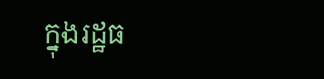ក្នុងរដ្ឋធ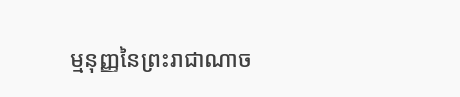ម្មនុញ្ញនៃព្រះរាជាណាច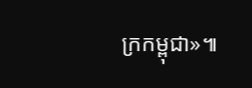ក្រកម្ពុជា»៕